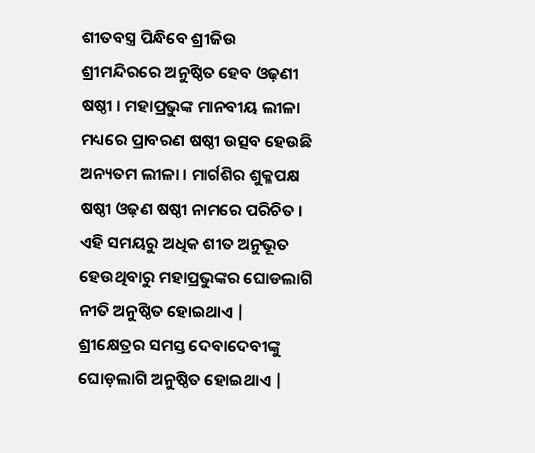ଶୀତବସ୍ତ୍ର ପିନ୍ଧିବେ ଶ୍ରୀଜିଉ
ଶ୍ରୀମନ୍ଦିରରେ ଅନୁଷ୍ଠିତ ହେବ ଓଢ଼ଣୀ ଷଷ୍ଠୀ । ମହାପ୍ରଭୁଙ୍କ ମାନବୀୟ ଲୀଳା ମଧ୍ୟରେ ପ୍ରାବରଣ ଷଷ୍ଠୀ ଉତ୍ସବ ହେଉଛି ଅନ୍ୟତମ ଲୀଳା । ମାର୍ଗଶିର ଶୁକ୍ଳପକ୍ଷ ଷଷ୍ଠୀ ଓଢ଼ଣ ଷଷ୍ଠୀ ନାମରେ ପରିଚିତ । ଏହି ସମୟରୁ ଅଧିକ ଶୀତ ଅନୁଭୂତ ହେଉଥିବାରୁ ମହାପ୍ରଭୁଙ୍କର ଘୋଡଲାଗି ନୀତି ଅନୁଷ୍ଠିତ ହୋଇଥାଏ | ଶ୍ରୀକ୍ଷେତ୍ରର ସମସ୍ତ ଦେବାଦେବୀଙ୍କୁ ଘୋଡ଼ଲାଗି ଅନୁଷ୍ଠିତ ହୋଇଥାଏ |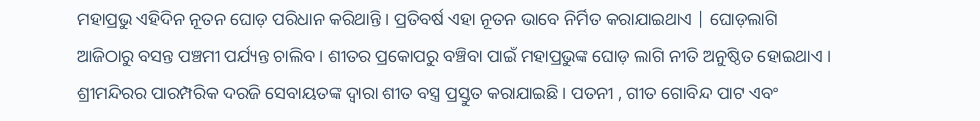ମହାପ୍ରଭୁ ଏହିଦିନ ନୂତନ ଘୋଡ଼ ପରିଧାନ କରିଥାନ୍ତି । ପ୍ରତିବର୍ଷ ଏହା ନୂତନ ଭାବେ ନିର୍ମିତ କରାଯାଇଥାଏ | ଘୋଡ଼ଲାଗି ଆଜିଠାରୁ ବସନ୍ତ ପଞ୍ଚମୀ ପର୍ଯ୍ୟନ୍ତ ଚାଲିବ । ଶୀତର ପ୍ରକୋପରୁ ବଞ୍ଚିବା ପାଇଁ ମହାପ୍ରଭୁଙ୍କ ଘୋଡ଼ ଲାଗି ନୀତି ଅନୁଷ୍ଠିତ ହୋଇଥାଏ । ଶ୍ରୀମନ୍ଦିରର ପାରମ୍ପରିକ ଦରଜି ସେବାୟତଙ୍କ ଦ୍ଵାରା ଶୀତ ବସ୍ତ୍ର ପ୍ରସ୍ତୁତ କରାଯାଇଛି । ପତନୀ , ଗୀତ ଗୋବିନ୍ଦ ପାଟ ଏବଂ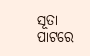ସୂତା ପାଟରେ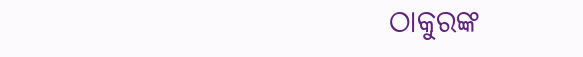ଠାକୁରଙ୍କ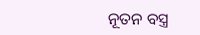ନୂତନ ବସ୍ତ୍ର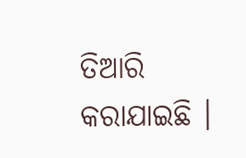ତିଆରି କରାଯାଇଛି ।